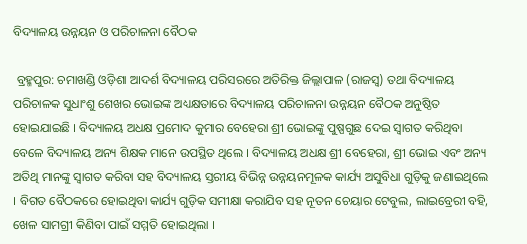ବିଦ୍ୟାଳୟ ଉନ୍ନୟନ ଓ ପରିଚାଳନା ବୈଠକ

 ବ୍ରହ୍ମପୁର: ଚମାଖଣ୍ଡି ଓଡ଼ିଶା ଆଦର୍ଶ ବିଦ୍ୟାଳୟ ପରିସରରେ ଅତିରିକ୍ତ ଜିଲ୍ଲାପାଳ (ରାଜସ୍ୱ) ତଥା ବିଦ୍ୟାଳୟ ପରିଚାଳକ ସୁଧାଂଶୁ ଶେଖର ଭୋଇଙ୍କ ଅଧ୍ୟକ୍ଷତାରେ ବିଦ୍ୟାଳୟ ପରିଚାଳନା ଉନ୍ନୟନ ବୈଠକ ଅନୁଷ୍ଠିତ ହୋଇଯାଇଛି । ବିଦ୍ୟାଳୟ ଅଧକ୍ଷ ପ୍ରମୋଦ କୁମାର ବେହେରା ଶ୍ରୀ ଭୋଇଙ୍କୁ ପୁଷ୍ପଗୁଛ ଦେଇ ସ୍ୱାଗତ କରିଥିବା ବେଳେ ବିଦ୍ୟାଳୟ ଅନ୍ୟ ଶିକ୍ଷକ ମାନେ ଉପସ୍ଥିତ ଥିଲେ । ବିଦ୍ୟାଳୟ ଅଧକ୍ଷ ଶ୍ରୀ ବେହେରା, ଶ୍ରୀ ଭୋଇ ଏବଂ ଅନ୍ୟ ଅତିଥି ମାନଙ୍କୁ ସ୍ୱାଗତ କରିବା ସହ ବିଦ୍ୟାଳୟ ସ୍ତରୀୟ ବିଭିନ୍ନ ଉନ୍ନୟନମୂଳକ କାର୍ଯ୍ୟ ଅସୁବିଧା ଗୁଡ଼ିକୁ ଜଣାଇଥିଲେ । ବିଗତ ବୈଠକରେ ହୋଇଥିବା କାର୍ଯ୍ୟ ଗୁଡ଼ିକ ସମୀକ୍ଷା କରାଯିବ ସହ ନୂତନ ଚେୟାର ଟେବୁଲ, ଲାଇବ୍ରେରୀ ବହି, ଖେଳ ସାମଗ୍ରୀ କିଣିବା ପାଇଁ ସମ୍ମତି ହୋଇଥିଲା ।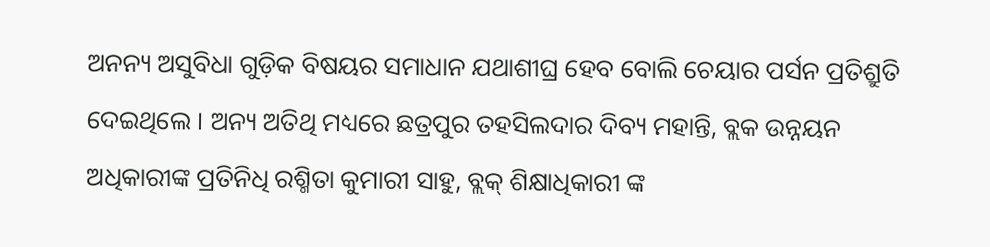ଅନନ୍ୟ ଅସୁବିଧା ଗୁଡ଼ିକ ବିଷୟର ସମାଧାନ ଯଥାଶୀଘ୍ର ହେବ ବୋଲି ଚେୟାର ପର୍ସନ ପ୍ରତିଶ୍ରୁତି ଦେଇଥିଲେ । ଅନ୍ୟ ଅତିଥି ମଧ୍ୟରେ ଛତ୍ରପୁର ତହସିଲଦାର ଦିବ୍ୟ ମହାନ୍ତି, ବ୍ଲକ ଉନ୍ନୟନ ଅଧିକାରୀଙ୍କ ପ୍ରତିନିଧି ରଶ୍ମିତା କୁମାରୀ ସାହୁ, ବ୍ଲକ୍ ଶିକ୍ଷାଧିକାରୀ ଙ୍କ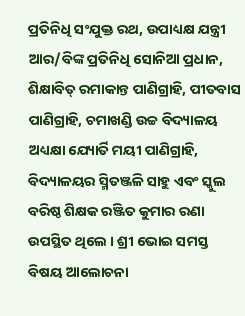ପ୍ରତିନିଧି ସଂଯୁକ୍ତ ରଥ, ଉପାଧ୍ୟକ୍ଷ ଯନ୍ତ୍ରୀ ଆର/ବିଙ୍କ ପ୍ରତିନିଧି ସୋନିଆ ପ୍ରଧାନ, ଶିକ୍ଷାବିତ୍ ରମାକାନ୍ତ ପାଣିଗ୍ରାହି, ପୀତବାସ ପାଣିଗ୍ରାହି, ଚମାଖଣ୍ଡି ଉଚ୍ଚ ବିଦ୍ୟାଳୟ ଅଧ୍ୟକ୍ଷା ଯ୍ୟୋର୍ତି ମୟୀ ପାଣିଗ୍ରାହି, ବିଦ୍ୟାଳୟର ସ୍ମିତଞ୍ଜଳି ସାହୁ ଏବଂ ସ୍କୁଲ ବରିଷ୍ଠ ଶିକ୍ଷକ ରଞ୍ଜିତ କୁମାର ରଣା ଉପସ୍ଥିତ ଥିଲେ । ଶ୍ରୀ ଭୋଇ ସମସ୍ତ ବିଷୟ ଆଲୋଚନା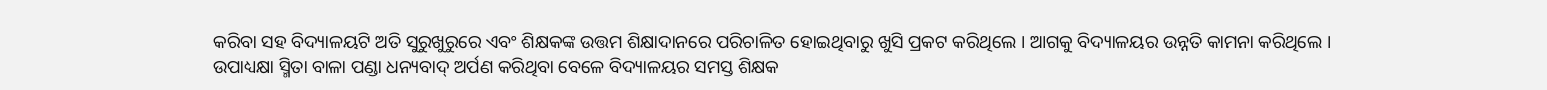କରିବା ସହ ବିଦ୍ୟାଳୟଟି ଅତି ସୁରୁଖୁରୁରେ ଏବଂ ଶିକ୍ଷକଙ୍କ ଉତ୍ତମ ଶିକ୍ଷାଦାନରେ ପରିଚାଳିତ ହୋଇଥିବାରୁ ଖୁସି ପ୍ରକଟ କରିଥିଲେ । ଆଗକୁ ବିଦ୍ୟାଳୟର ଉନ୍ନତି କାମନା କରିଥିଲେ । ଉପାଧ୍ୟକ୍ଷା ସ୍ମିତା ବାଳା ପଣ୍ଡା ଧନ୍ୟବାଦ୍ ଅର୍ପଣ କରିଥିବା ବେଳେ ବିଦ୍ୟାଳୟର ସମସ୍ତ ଶିକ୍ଷକ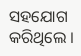ସହଯୋଗ କରିଥିଲେ ।